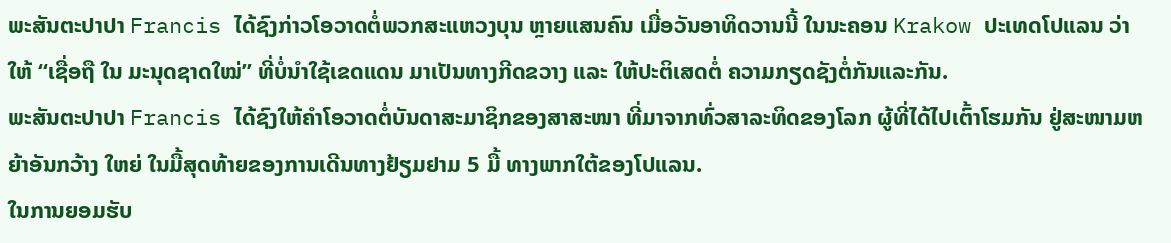ພະສັນຕະປາປາ Francis ໄດ້ຊົງກ່າວໂອວາດຕໍ່ພວກສະແຫວງບຸນ ຫຼາຍແສນຄົນ ເມື່ອວັນອາທິດວານນີ້ ໃນນະຄອນ Krakow ປະເທດໂປແລນ ວ່າ ໃຫ້ “ເຊື່ອຖື ໃນ ມະນຸດຊາດໃໝ່” ທີ່ບໍ່ນຳໃຊ້ເຂດແດນ ມາເປັນທາງກີດຂວາງ ແລະ ໃຫ້ປະຕິເສດຕໍ່ ຄວາມກຽດຊັງຕໍ່ກັນແລະກັນ.
ພະສັນຕະປາປາ Francis ໄດ້ຊົງໃຫ້ຄຳໂອວາດຕໍ່ບັນດາສະມາຊິກຂອງສາສະໜາ ທີ່ມາຈາກທົ່ວສາລະທິດຂອງໂລກ ຜູ້ທີ່ໄດ້ໄປເຕົ້າໂຮມກັນ ຢູ່ສະໜາມຫຍ້າອັນກວ້າງ ໃຫຍ່ ໃນມື້ສຸດທ້າຍຂອງການເດີນທາງຢ້ຽມຢາມ 5 ມື້ ທາງພາກໃຕ້ຂອງໂປແລນ.
ໃນການຍອມຮັບ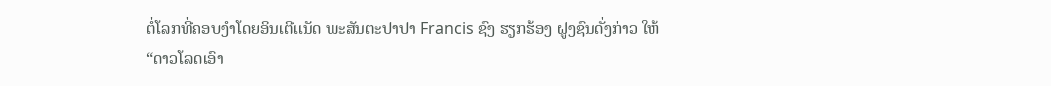ຕໍ່ໂລກທີ່ຄອບງຳໂດຍອິນເຕີເເນັດ ພະສັນຕະປາປາ Francis ຊົງ ຮຽກຮ້ອງ ຝູງຊົນດັ່ງກ່າວ ໃຫ້ “ດາວໂລດເອົາ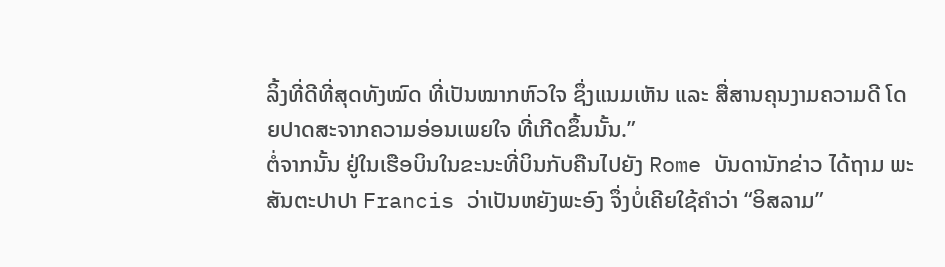ລິ້ງທີ່ດີທີ່ສຸດທັງໝົດ ທີ່ເປັນໝາກຫົວໃຈ ຊຶ່ງແນມເຫັນ ແລະ ສື່ສານຄຸນງາມຄວາມດີ ໂດຍປາດສະຈາກຄວາມອ່ອນເພຍໃຈ ທີ່ເກີດຂຶ້ນນັ້ນ.”
ຕໍ່ຈາກນັ້ນ ຢູ່ໃນເຮືອບິນໃນຂະນະທີ່ບິນກັບຄືນໄປຍັງ Rome ບັນດານັກຂ່າວ ໄດ້ຖາມ ພະສັນຕະປາປາ Francis ວ່າເປັນຫຍັງພະອົງ ຈຶ່ງບໍ່ເຄີຍໃຊ້ຄຳວ່າ “ອິສລາມ”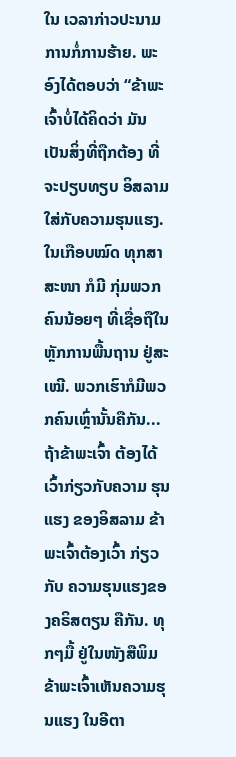ໃນ ເວລາກ່າວປະນາມການກໍ່ການຮ້າຍ. ພະອົງໄດ້ຕອບວ່າ “ຂ້າພະເຈົ້າບໍ່ໄດ້ຄິດວ່າ ມັນ ເປັນສິ່ງທີ່ຖືກຕ້ອງ ທີ່ຈະປຽບທຽບ ອິສລາມໃສ່ກັບຄວາມຮຸນແຮງ. ໃນເກືອບໝົດ ທຸກສາສະໜາ ກໍມີ ກຸ່ມພວກຄົນນ້ອຍໆ ທີ່ເຊື່ອຖືໃນຫຼັກການພື້ນຖານ ຢູ່ສະເໝີ. ພວກເຮົາກໍມີພວກຄົນເຫຼົ່ານັ້ນຄືກັນ...ຖ້າຂ້າພະເຈົ້າ ຕ້ອງໄດ້ເວົ້າກ່ຽວກັບຄວາມ ຮຸນແຮງ ຂອງອິສລາມ ຂ້າພະເຈົ້າຕ້ອງເວົ້າ ກ່ຽວກັບ ຄວາມຮຸນແຮງຂອງຄຣິສຕຽນ ຄືກັນ. ທຸກໆມື້ ຢູ່ໃນໜັງສືພິມ ຂ້າພະເຈົ້າເຫັນຄວາມຮຸນແຮງ ໃນອີຕາ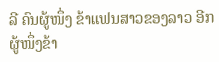ລີ ຄົນຜູ້ໜຶ່ງ ຂ້າແຟນສາວຂອງລາວ ອີກຜູ້ໜຶ່ງຂ້າ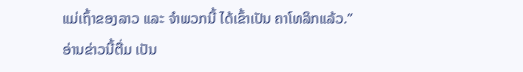ແມ່ເຖົ້າຂອງລາວ ແລະ ຈຳພວກນີ້ ໄດ້ເຂົ້າເປັນ ຄາໂທລິກແລ້ວ.”
ອ່ານຂ່າວນີ້ຕື່ມ ເປັນ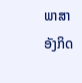ພາສາອັງກິດ